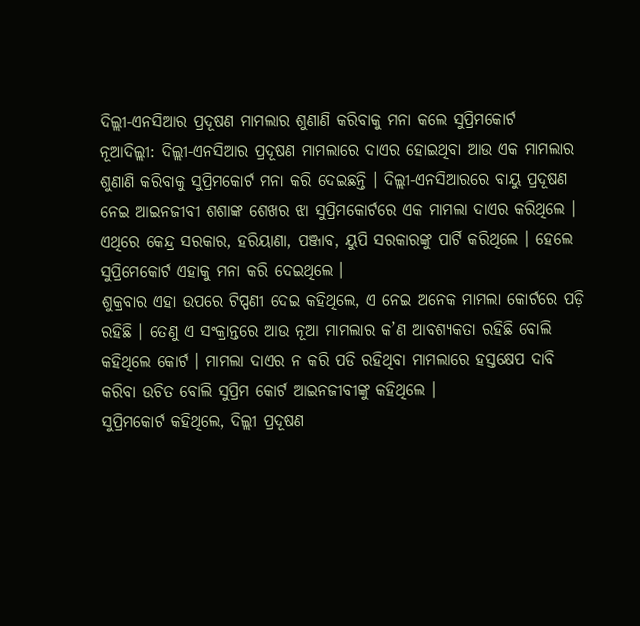ଦିଲ୍ଲୀ-ଏନସିଆର ପ୍ରଦୂଷଣ ମାମଲାର ଶୁଣାଣି କରିବାକୁ ମନା କଲେ ସୁପ୍ରିମକୋର୍ଟ
ନୂଆଦିଲ୍ଲୀ: ଦିଲ୍ଲୀ-ଏନସିଆର ପ୍ରଦୂଷଣ ମାମଲାରେ ଦାଏର ହୋଇଥିବା ଆଉ ଏକ ମାମଲାର ଶୁଣାଣି କରିବାକୁ ସୁପ୍ରିମକୋର୍ଟ ମନା କରି ଦେଇଛନ୍ତି । ଦିଲ୍ଲୀ-ଏନସିଆରରେ ବାୟୁ ପ୍ରଦୂଷଣ ନେଇ ଆଇନଜୀବୀ ଶଶାଙ୍କ ଶେଖର ଝା ସୁପ୍ରିମକୋର୍ଟରେ ଏକ ମାମଲା ଦାଏର କରିଥିଲେ । ଏଥିରେ କେନ୍ଦ୍ର ସରକାର, ହରିୟାଣା, ପଞ୍ଜାବ, ୟୁପି ସରକାରଙ୍କୁ ପାର୍ଟି କରିଥିଲେ । ହେଲେ ସୁପ୍ରିମେକୋର୍ଟ ଏହାକୁ ମନା କରି ଦେଇଥିଲେ ।
ଶୁକ୍ରବାର ଏହା ଉପରେ ଟିପ୍ପଣୀ ଦେଇ କହିଥିଲେ, ଏ ନେଇ ଅନେକ ମାମଲା କୋର୍ଟରେ ପଡ଼ି ରହିଛି । ତେଣୁ ଏ ସଂକ୍ରାନ୍ତରେ ଆଉ ନୂଆ ମାମଲାର କ’ଣ ଆବଶ୍ୟକତା ରହିଛି ବୋଲି କହିଥିଲେ କୋର୍ଟ । ମାମଲା ଦାଏର ନ କରି ପଡି ରହିଥିବା ମାମଲାରେ ହସ୍ତକ୍ଷେପ ଦାବି କରିବା ଉଚିତ ବୋଲି ସୁପ୍ରିମ କୋର୍ଟ ଆଇନଜୀବୀଙ୍କୁ କହିଥିଲେ ।
ସୁପ୍ରିମକୋର୍ଟ କହିଥିଲେ, ଦିଲ୍ଲୀ ପ୍ରଦୂଷଣ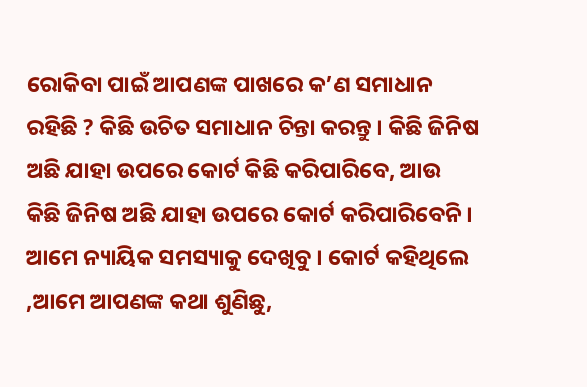ରୋକିବା ପାଇଁ ଆପଣଙ୍କ ପାଖରେ କ’ଣ ସମାଧାନ ରହିଛି ? କିଛି ଉଚିତ ସମାଧାନ ଚିନ୍ତା କରନ୍ତୁ । କିଛି ଜିନିଷ ଅଛି ଯାହା ଉପରେ କୋର୍ଟ କିଛି କରିପାରିବେ, ଆଉ କିଛି ଜିନିଷ ଅଛି ଯାହା ଉପରେ କୋର୍ଟ କରିପାରିବେନି । ଆମେ ନ୍ୟାୟିକ ସମସ୍ୟାକୁ ଦେଖିବୁ । କୋର୍ଟ କହିଥିଲେ ,ଆମେ ଆପଣଙ୍କ କଥା ଶୁଣିଛୁ,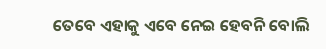ତେବେ ଏହାକୁ ଏବେ ନେଇ ହେବନି ବୋଲି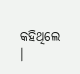କହିଥିଲେ ।